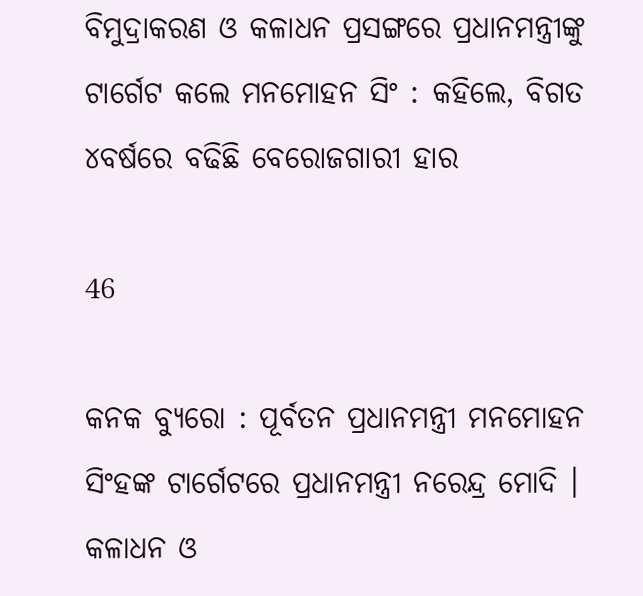ବିମୁଦ୍ରାକରଣ ଓ କଳାଧନ ପ୍ରସଙ୍ଗରେ ପ୍ରଧାନମନ୍ତ୍ରୀଙ୍କୁ ଟାର୍ଗେଟ କଲେ ମନମୋହନ ସିଂ : କହିଲେ, ବିଗତ ୪ବର୍ଷରେ ବଢିଛି ବେରୋଜଗାରୀ ହାର

46

କନକ ବ୍ୟୁରୋ : ପୂର୍ବତନ ପ୍ରଧାନମନ୍ତ୍ରୀ ମନମୋହନ ସିଂହଙ୍କ ଟାର୍ଗେଟରେ ପ୍ରଧାନମନ୍ତ୍ରୀ ନରେନ୍ଦ୍ର ମୋଦି । କଳାଧନ ଓ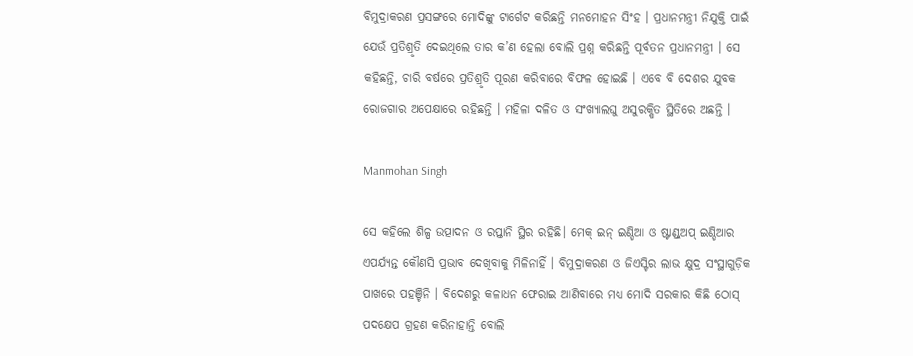ବିମୁଦ୍ରାକରଣ ପ୍ରସଙ୍ଗରେ ମୋଦିଙ୍କୁ ଟାର୍ଗେଟ କରିଛନ୍ତି ମନମୋହନ ସିଂହ । ପ୍ରଧାନମନ୍ତ୍ରୀ ନିଯୁକ୍ତି ପାଇଁ ଯେଉଁ ପ୍ରତିଶ୍ରୃତି ଦେଇଥିଲେ ତାର କ’ଣ ହେଲା ବୋଲି ପ୍ରଶ୍ନ କରିଛନ୍ତି ପୂର୍ବତନ ପ୍ରଧାନମନ୍ତ୍ରୀ । ସେ କହିଛନ୍ତି, ଚାରି ବର୍ଷରେ ପ୍ରତିଶ୍ରୃତି ପୂରଣ କରିବାରେ ବିଫଳ ହୋଇଛି । ଏବେ ବି ଦେଶର ଯୁବକ ରୋଜଗାର ଅପେକ୍ଷାରେ ରହିଛନ୍ତି । ମହିଳା ଦଳିତ ଓ ସଂଖ୍ୟାଲଘୁ ଅସୁରକ୍ଷିତ ସ୍ଥିତିରେ ଅଛନ୍ତି ।

Manmohan Singh

ସେ କହିଲେ ଶିଳ୍ପ ଉତ୍ପାଦନ ଓ ରପ୍ତାନି ସ୍ଥିର ରହିଛି। ମେକ୍ ଇନ୍ ଇଣ୍ଡିଆ ଓ ଷ୍ଟାଣ୍ଡ୍ଅପ୍ ଇଣ୍ଡିଆର ଏପର୍ଯ୍ୟନ୍ତ କୌଣସି ପ୍ରଭାବ ଦେଖିବାକୁ ମିଳିନାହିଁ । ବିମୁଦ୍ରାକରଣ ଓ ଜିଏସ୍ଟିର ଲାଭ କ୍ଷୁଦ୍ର ସଂସ୍ଥାଗୁଡ଼ିକ ପାଖରେ ପହଞ୍ଚିନି । ବିଦେଶରୁ କଳାଧନ ଫେରାଇ ଆଣିବାରେ ମଧ୍ୟ ମୋଦି ସରକାର କିଛି ଠୋସ୍ ପଦକ୍ଷେପ ଗ୍ରହଣ କରିନାହାନ୍ତି ବୋଲି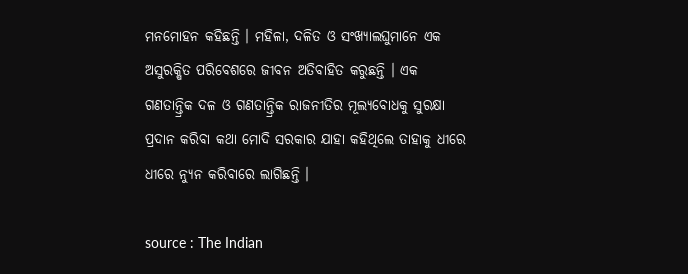ମନମୋହନ କହିଛନ୍ତି । ମହିଳା, ଦଳିତ ଓ ସଂଖ୍ୟାଲଘୁମାନେ ଏକ ଅସୁରକ୍ଷିତ ପରିବେଶରେ ଜୀବନ ଅତିବାହିତ କରୁଛନ୍ତି । ଏକ ଗଣତାନ୍ତ୍ରିକ ଦଳ ଓ ଗଣତାନ୍ତ୍ରିକ ରାଜନୀତିର ମୂଲ୍ୟବୋଧକୁ ସୁରକ୍ଷା ପ୍ରଦାନ କରିବା କଥା ମୋଦି ସରକାର ଯାହା କହିଥିଲେ ତାହାକୁ ଧୀରେ ଧୀରେ ନ୍ୟୁନ କରିବାରେ ଲାଗିଛନ୍ତି ।

source : The Indian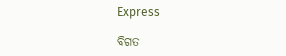Express

ବିଗତ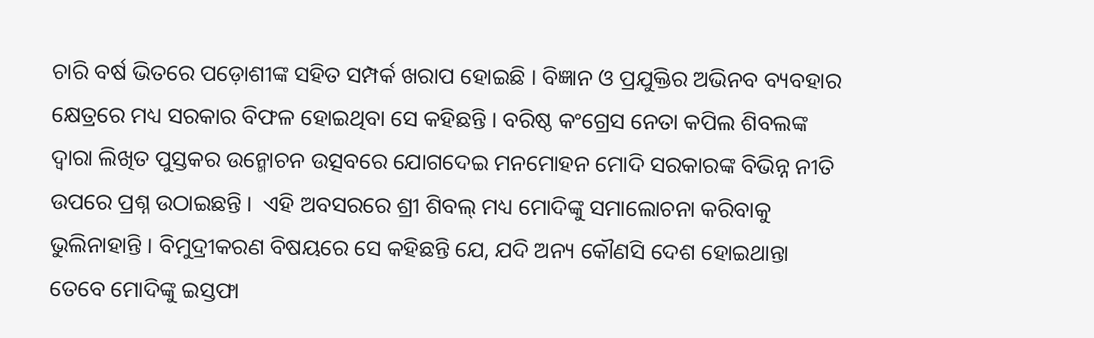ଚାରି ବର୍ଷ ଭିତରେ ପଡ଼ୋଶୀଙ୍କ ସହିତ ସମ୍ପର୍କ ଖରାପ ହୋଇଛି । ବିଜ୍ଞାନ ଓ ପ୍ରଯୁକ୍ତିର ଅଭିନବ ବ୍ୟବହାର କ୍ଷେତ୍ରରେ ମଧ୍ୟ ସରକାର ବିଫଳ ହୋଇଥିବା ସେ କହିଛନ୍ତି । ବରିଷ୍ଠ କଂଗ୍ରେସ ନେତା କପିଲ ଶିବଲଙ୍କ ଦ୍ୱାରା ଲିଖିତ ପୁସ୍ତକର ଉନ୍ମୋଚନ ଉତ୍ସବରେ ଯୋଗଦେଇ ମନମୋହନ ମୋଦି ସରକାରଙ୍କ ବିଭିନ୍ନ ନୀତି ଉପରେ ପ୍ରଶ୍ନ ଉଠାଇଛନ୍ତି ।  ଏହି ଅବସରରେ ଶ୍ରୀ ଶିବଲ୍ ମଧ୍ୟ ମୋଦିଙ୍କୁ ସମାଲୋଚନା କରିବାକୁ ଭୁଲିନାହାନ୍ତି । ବିମୁଦ୍ରୀକରଣ ବିଷୟରେ ସେ କହିଛନ୍ତି ଯେ, ଯଦି ଅନ୍ୟ କୌଣସି ଦେଶ ହୋଇଥାନ୍ତା ତେବେ ମୋଦିଙ୍କୁ ଇସ୍ତଫା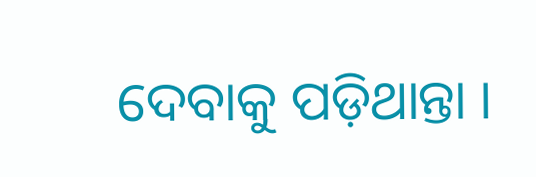ଦେବାକୁ ପଡ଼ିଥାନ୍ତା ।